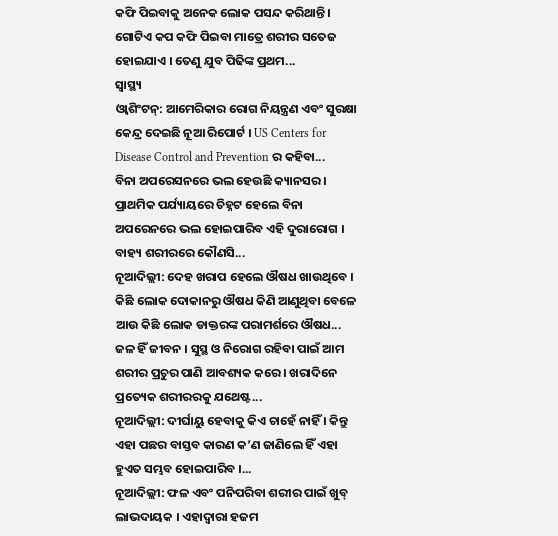କଫି ପିଇବାକୁ ଅନେକ ଲୋକ ପସନ୍ଦ କରିଥାନ୍ତି । ଗୋଟିଏ କପ କଫି ପିଇବା ମାତ୍ରେ ଶରୀର ସତେଜ ହୋଇଯାଏ । ତେଣୁ ଯୁବ ପିଢିଙ୍କ ପ୍ରଥମ...
ସ୍ୱାସ୍ଥ୍ୟ
ଓ୍ୱାଶିଂଟନ୍: ଆମେରିକାର ରୋଗ ନିୟନ୍ତ୍ରଣ ଏବଂ ସୁରକ୍ଷା କେନ୍ଦ୍ର ଦେଇଛି ନୂଆ ରିପୋର୍ଟ । US Centers for Disease Control and Prevention ର କହିବା...
ବିନା ଅପରେସନରେ ଭଲ ହେଉଛି କ୍ୟାନସର । ପ୍ରାଥମିକ ପର୍ଯ୍ୟାୟରେ ଚିହ୍ନଟ ହେଲେ ବିନା ଅପରେନରେ ଭଲ ହୋଇପାରିବ ଏହି ଦୁରାରୋଗ । ବାହ୍ୟ ଶରୀରରେ କୌଣସି...
ନୂଆଦିଲ୍ଲୀ: ଦେହ ଖରାପ ହେଲେ ଔଷଧ ଖାଉଥିବେ । କିଛି ଲୋକ ଦୋକାନରୁ ଔଷଧ କିଣି ଆଣୁଥିବା ବେଳେ ଆଉ କିଛି ଲୋକ ଡାକ୍ତରଙ୍କ ପରାମର୍ଶରେ ଔଷଧ...
ଜଳ ହିଁ ଜୀବନ । ସୁସ୍ଥ ଓ ନିରୋଗ ରହିବା ପାଇଁ ଆମ ଶରୀର ପ୍ରଚୁର ପାଣି ଆବଶ୍ୟକ କରେ । ଖରାଦିନେ ପ୍ରତ୍ୟେକ ଶରୀରରକୁ ଯଥେଷ୍ଟ...
ନୂଆଦିଲ୍ଲୀ: ଦୀର୍ଘାୟୁ ହେବାକୁ କିଏ ଚାହେଁ ନାହିଁ । କିନ୍ତୁ ଏହା ପଛର ବାସ୍ତବ କାରଣ କ’ଣ ଜାଣିଲେ ହିଁ ଏହା ହୁଏତ ସମ୍ଭବ ହୋଇପାରିବ ।...
ନୂଆଦିଲ୍ଲୀ: ଫଳ ଏବଂ ପନିପରିବା ଶରୀର ପାଇଁ ଖୁବ୍ ଲାଭଦାୟକ । ଏହାଦ୍ୱାରା ହଜମ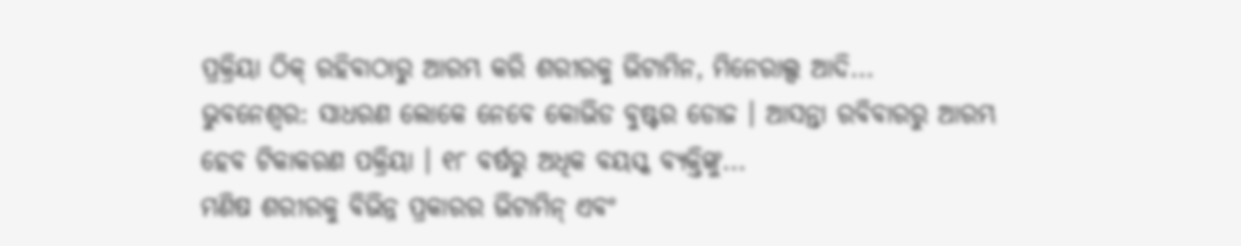ପ୍ରକ୍ରିୟା ଠିକ୍ ରହିବାଠାରୁ ଆରମ୍ଭ କରି ଶରୀରକୁ ଭିଟାମିନ, ମିନେରାଲ୍ସ ଆଦି...
ଭୁବନେଶ୍ୱର: ସାଧରଣ ଲୋକେ ନେବେ କୋଭିଡ ବୁଷ୍ଟର ଡୋଜ । ଆସନ୍ତା ରବିବାରରୁ ଆରମ୍ଭ ହେବ ଟିକାକରଣ ପକ୍ରିୟା । ୧୮ ବର୍ଷରୁ ଅଧିକ ବୟସ୍କ ବ୍ୟକ୍ତିଙ୍କୁ...
ମଣିଷ ଶରୀରକୁ ବିଭିନ୍ନ ପ୍ରକାରର ଭିଟାମିନ୍ ଏବଂ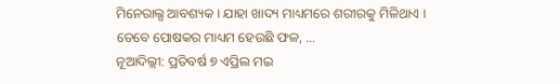ମିନେରାଲ୍ସ ଆବଶ୍ୟକ । ଯାହା ଖାଦ୍ୟ ମାଧ୍ୟମରେ ଶରୀରକୁ ମିଳିଥାଏ । ତେବେ ପୋଷକର ମାଧ୍ୟମ ହେଉଛି ଫଳ, ...
ନୂଆଦିଲ୍ଲୀ: ପ୍ରତିବର୍ଷ ୭ ଏପ୍ରିଲ ମଇ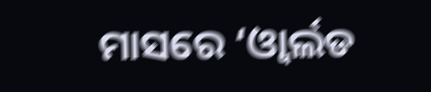ମାସରେ ‘ଓ୍ୱାର୍ଲଡ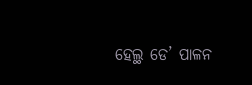ହେଲ୍ଥ ଡେ’ ପାଳନ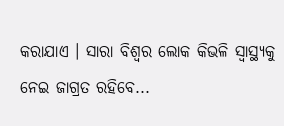କରାଯାଏ । ସାରା ବିଶ୍ୱର ଲୋକ କିଭଳି ସ୍ୱାସ୍ଥ୍ୟକୁ ନେଇ ଜାଗ୍ରତ ରହିବେ...